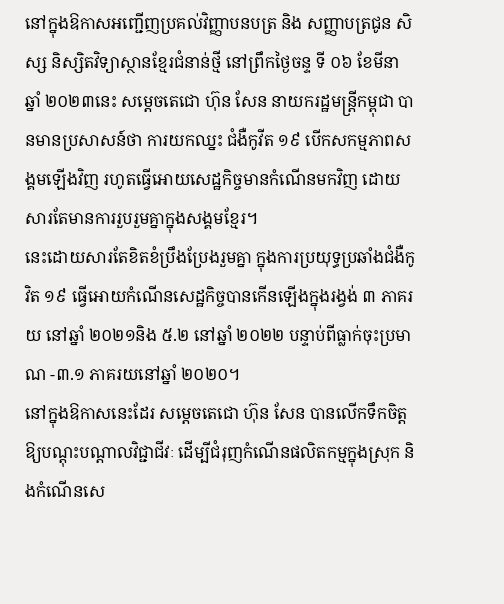នៅក្នុងឱកាសអញ្ជើញប្រគល់វិញ្ញាបនបត្រ និង សញ្ញាបត្រជូន សិស្ស និស្សិតវិទ្យាស្ថានខ្មែរជំនាន់ថ្មី នៅព្រឹកថ្ងៃចន្ទ ទី ០៦ ខែមីនា ឆ្នាំ ២០២៣នេះ សមេ្តចតេជោ ហ៊ុន សែន នាយករដ្ឋមន្រ្តីកម្ពុជា បានមានប្រសាសន៍ថា ការយកឈ្នះ ជំងឺកូវីត ១៩ បើកសកម្មភាពសង្គមឡើងវិញ រហូតធ្វើអោយសេដ្ឋកិច្ចមានកំណើនមកវិញ ដោយសារតែមានការរួបរួមគ្នាក្នុងសង្គមខ្មែរ។
នេះដោយសារតែខិតខំប្រឹងប្រែងរួមគ្នា ក្នុងការប្រយុទ្ធប្រឆាំងជំងឺកូវិត ១៩ ធ្វើអោយកំណើនសេដ្ឋកិច្ចបានកើនឡើងក្នុងរង្វង់ ៣ ភាគរយ នៅឆ្នាំ ២០២១និង ៥.២ នៅឆ្នាំ ២០២២ បន្ទាប់ពីធ្លាក់ចុះប្រមាណ -៣.១ ភាគរយនៅឆ្នាំ ២០២០។
នៅក្នុងឱកាសនេះដែរ សម្តេចតេជោ ហ៊ុន សែន បានលើកទឹកចិត្តឱ្យបណ្តុះបណ្តាលវិជ្ជាជីវៈ ដើម្បីជំរុញកំណើនផលិតកម្មក្នុងស្រុក និងកំណើនសេ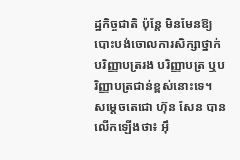ដ្ឋកិច្ចជាតិ ប៉ុន្តែ មិនមែនឱ្យបោះបង់ចោលការសិក្សាថ្នាក់បរិញ្ញាបត្ររង បរិញ្ញាបត្រ ឬបរិញ្ញាបត្រជាន់ខ្ពស់នោះទេ។
សម្តេចតេជោ ហ៊ុន សែន បានលើកឡើងថា៖ អ៊ឹ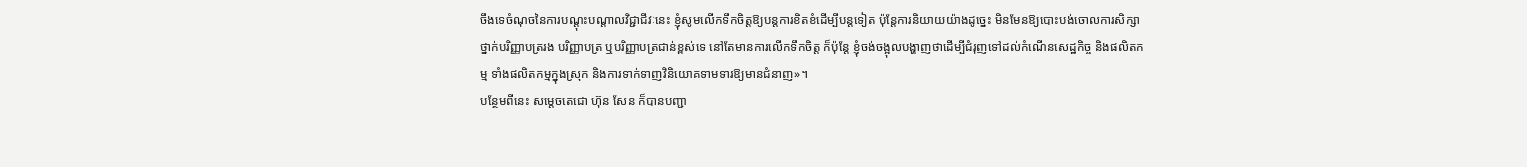ចឹងទេចំណុចនៃការបណ្តុះបណ្តាលវិជ្ជាជីវៈនេះ ខ្ញុំសូមលើកទឹកចិត្តឱ្យបន្តការខិតខំដើម្បីបន្តទៀត ប៉ុន្តែការនិយាយយ៉ាងដូច្នេះ មិនមែនឱ្យបោះបង់ចោលការសិក្សាថ្នាក់បរិញ្ញាបត្ររង បរិញ្ញាបត្រ ឬបរិញ្ញាបត្រជាន់ខ្ពស់ទេ នៅតែមានការលើកទឹកចិត្ត ក៏ប៉ុន្តែ ខ្ញុំចង់ចង្អុលបង្ហាញថាដើម្បីជំរុញទៅដល់កំណើនសេដ្ឋកិច្ច និងផលិតកម្ម ទាំងផលិតកម្មក្នុងស្រុក និងការទាក់ទាញវិនិយោគទាមទារឱ្យមានជំនាញ»។
បន្ថែមពីនេះ សម្តេចតេជោ ហ៊ុន សែន ក៏បានបញ្ជា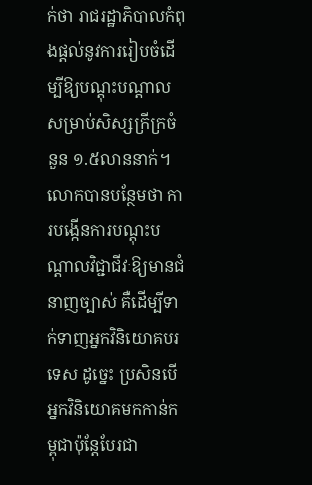ក់ថា រាជរដ្ឋាភិបាលកំពុងផ្តល់នូវការរៀបចំដើម្បីឱ្យបណ្តុះបណ្តាលសម្រាប់សិស្សក្រីក្រចំនួន ១.៥លាននាក់។
លោកបានបន្ថែមថា ការបង្កើនការបណ្តុះបណ្តាលវិជ្ជាជីវៈឱ្យមានជំនាញច្បាស់ គឺដើម្បីទាក់ទាញអ្នកវិនិយោគបរទេស ដូច្នេះ ប្រសិនបើអ្នកវិនិយោគមកកាន់កម្ពុជាប៉ុន្តែបែរជា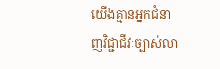យើងគ្មានអ្នកជំនាញវិជ្ជាជីវៈច្បាស់លា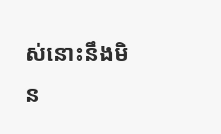ស់នោះនឹងមិន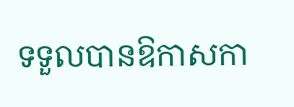ទទួលបានឱកាសកា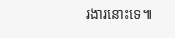រងារនោះទេ៕